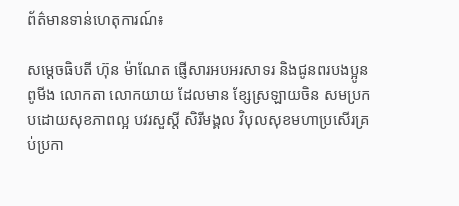ព័ត៌មានទាន់ហេតុការណ៍៖

សម្ដេចធិបតី ហ៊ុន ម៉ាណែត ផ្ញើសារអបអរសាទរ និងជូនពរបងប្អូន ពូមីង លោកតា លោកយាយ ដែលមាន ខ្សែស្រឡាយចិន សមប្រកបដោយសុខភាពល្អ បវរសួស្តី សិរីមង្គល វិបុលសុខមហាប្រសើរគ្រប់ប្រកា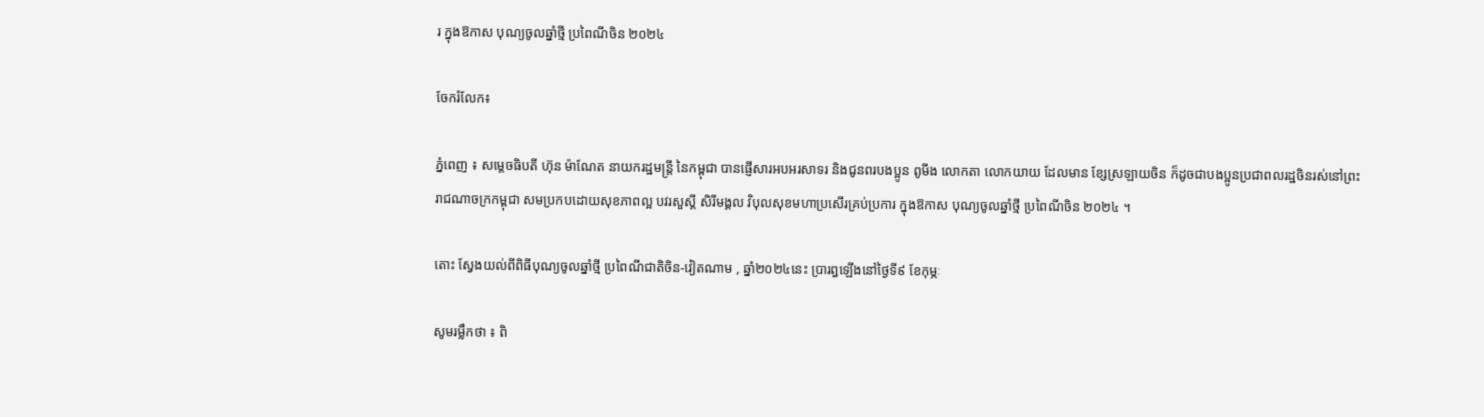រ ក្នុងឱកាស បុណ្យចូលឆ្នាំថ្មី ប្រពៃណីចិន ២០២៤

ចែករំលែក៖

ភ្នំពេញ ៖ សម្ដេចធិបតី ហ៊ុន ម៉ាណែត នាយករដ្ឋមន្ត្រី នៃកម្ពុជា បានផ្ញើសារអបអរសាទរ និងជូនពរបងប្អូន ពូមីង លោកតា លោកយាយ ដែលមាន ខ្សែស្រឡាយចិន ក៏ដូចជាបងប្អូនប្រជាពលរដ្ឋចិនរស់នៅព្រះរាជណាចក្រកម្ពុជា សមប្រកបដោយសុខភាពល្អ បវរសួស្តី សិរីមង្គល វិបុលសុខមហាប្រសើរគ្រប់ប្រការ ក្នុងឱកាស បុណ្យចូលឆ្នាំថ្មី ប្រពៃណីចិន ២០២៤ ។

តោះ ស្វែងយល់ពីពិធីបុណ្យចូលឆ្នាំថ្មី ប្រពៃណីជាតិចិន-វៀតណាម , ឆ្នាំ២០២៤នេះ ប្រារព្ធឡើងនៅថ្ងៃទី៩ ខែកុម្ភៈ

សូមរម្លឹកថា ៖ ពិ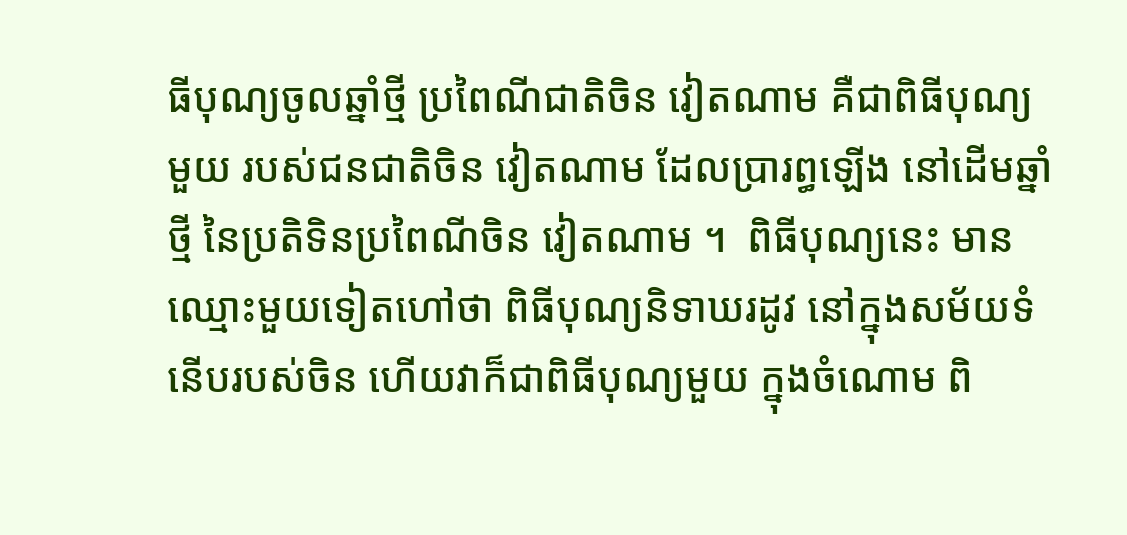ធីបុណ្យចូលឆ្នាំថ្មី ប្រពៃណីជាតិចិន វៀតណាម គឺជាពិធីបុណ្យមួយ របស់ជនជាតិចិន វៀតណាម ដែលប្រារព្ធឡើង នៅដើមឆ្នាំថ្មី នៃប្រតិទិនប្រពៃណីចិន វៀតណាម ។  ពិធីបុណ្យនេះ មានឈ្មោះមួយទៀតហៅថា ពិធីបុណ្យនិទាឃរដូវ នៅក្នុងសម័យទំនើបរបស់ចិន ហើយវាក៏ជាពិធីបុណ្យមួយ ក្នុងចំណោម ពិ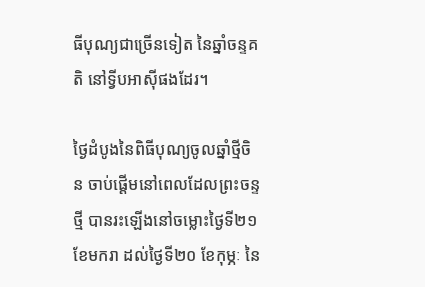ធីបុណ្យជាច្រើនទៀត នៃឆ្នាំចន្ទគតិ នៅទ្វីបអាស៊ីផងដែរ។

ថ្ងៃដំបូងនៃពិធីបុណ្យចូលឆ្នាំថ្មីចិន ចាប់ផ្តើមនៅពេលដែលព្រះចន្ទថ្មី បានរះឡើងនៅចម្លោះថ្ងៃទី២១ ខែមករា ដល់ថ្ងៃទី២០ ខែកុម្ភៈ នៃ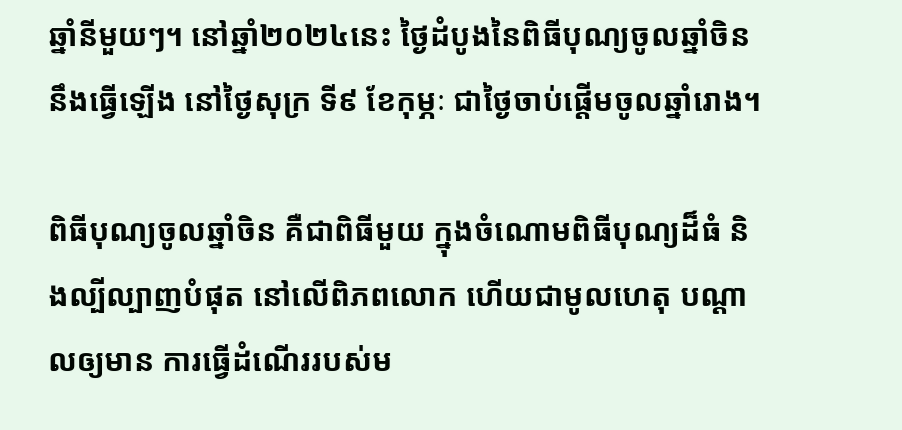ឆ្នាំនីមួយៗ។ នៅឆ្នាំ២០២៤នេះ ថ្ងៃដំបូងនៃពិធីបុណ្យចូលឆ្នាំចិន នឹងធ្វើឡើង នៅថ្ងៃសុក្រ ទី៩ ខែកុម្ភៈ ជាថ្ងៃចាប់ផ្តើមចូលឆ្នាំរោង។

ពិធីបុណ្យចូលឆ្នាំចិន គឺជាពិធីមួយ ក្នុងចំណោមពិធីបុណ្យដ៏ធំ និងល្បីល្បាញបំផុត នៅលើពិភពលោក ហើយជាមូលហេតុ បណ្តាលឲ្យមាន ការធ្វើដំណើររបស់ម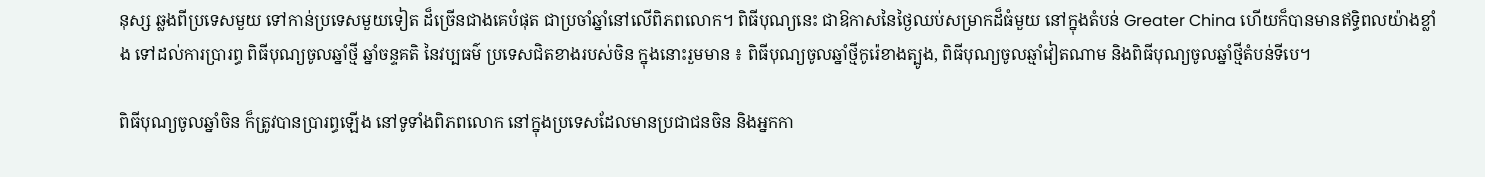នុស្ស ឆ្លងពីប្រទេសមួយ ទៅកាន់ប្រទេសមួយទៀត ដ៏ច្រើនជាងគេបំផុត ជាប្រចាំឆ្នាំនៅលើពិភពលោក។ ពិធីបុណ្យនេះ ជាឱកាសនៃថ្ងៃឈប់សម្រាកដ៏ធំមួយ នៅក្នុងតំបន់ Greater China ហើយក៏បានមានឥទ្ធិពលយ៉ាងខ្លាំង ទៅដល់ការប្រារព្ធ ពិធីបុណ្យចូលឆ្នាំថ្មី ឆ្នាំចន្ទគតិ នៃវប្បធម៌ ប្រទេសជិតខាងរបស់ចិន ក្នុងនោះរួមមាន ៖ ពិធីបុណ្យចូលឆ្នាំថ្មីកូរ៉េខាងត្បូង, ពិធីបុណ្យចូលឆ្មាំវៀតណាម និងពិធីបុណ្យចូលឆ្នាំថ្មីតំបន់ទីបេ។

ពិធីបុណ្យចូលឆ្នាំចិន ក៏ត្រូវបានប្រារព្ធឡើង នៅទូទាំងពិភពលោក នៅក្នុងប្រទេសដែលមានប្រជាជនចិន និងអ្នកកា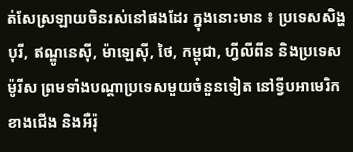ត់សែស្រឡាយចិនរស់នៅផងដែរ ក្នុងនោះមាន ៖ ប្រទេសសិង្ហបុរី, ឥណ្ឌូនេស៊ី, ម៉ាឡេស៊ី, ថៃ, កម្ពុជា, ហ្វីលីពីន និងប្រទេសម៉ូរីស ព្រមទាំងបណ្តាប្រទេសមួយចំនួនទៀត នៅទ្វីបអាមេរិកខាងជើង និងអឺរ៉ុ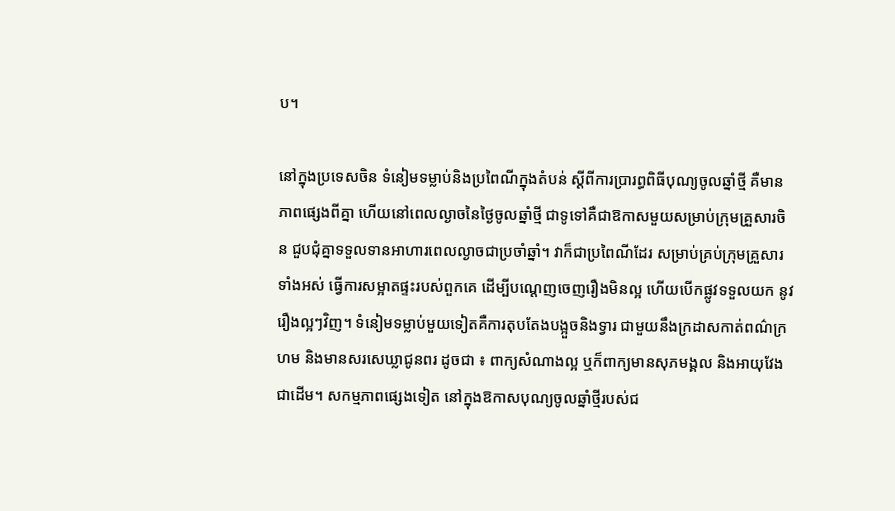ប។

នៅក្នុងប្រទេសចិន ទំនៀមទម្លាប់និងប្រពៃណីក្នុងតំបន់ ស្តីពីការប្រារព្ធពិធីបុណ្យចូលឆ្នាំថ្មី គឺមានភាពផ្សេងពីគ្នា ហើយនៅពេលល្ងាចនៃថ្ងៃចូលឆ្នាំថ្មី ជាទូទៅគឺជាឱកាសមួយសម្រាប់ក្រុមគ្រួសារចិន ជួបជុំគ្នាទទួលទានអាហារពេលល្ងាចជាប្រចាំឆ្នាំ។ វាក៏ជាប្រពៃណីដែរ សម្រាប់គ្រប់ក្រុមគ្រួសារទាំងអស់ ធ្វើការសម្អាតផ្ទះរបស់ពួកគេ ដើម្បីបណ្តេញចេញរឿងមិនល្អ ហើយបើកផ្លូវទទួលយក នូវរឿងល្អៗវិញ។ ទំនៀមទម្លាប់មួយទៀតគឺការតុបតែងបង្អួចនិងទ្វារ ជាមួយនឹងក្រដាសកាត់ពណ៌ក្រហម និងមានសរសេឃ្លាជូនពរ ដូចជា ៖ ពាក្យសំណាងល្អ ឬក៏ពាក្យមានសុភមង្គល និងអាយុវែងជាដើម។ សកម្មភាពផ្សេងទៀត នៅក្នុងឱកាសបុណ្យចូលឆ្នាំថ្មីរបស់ជ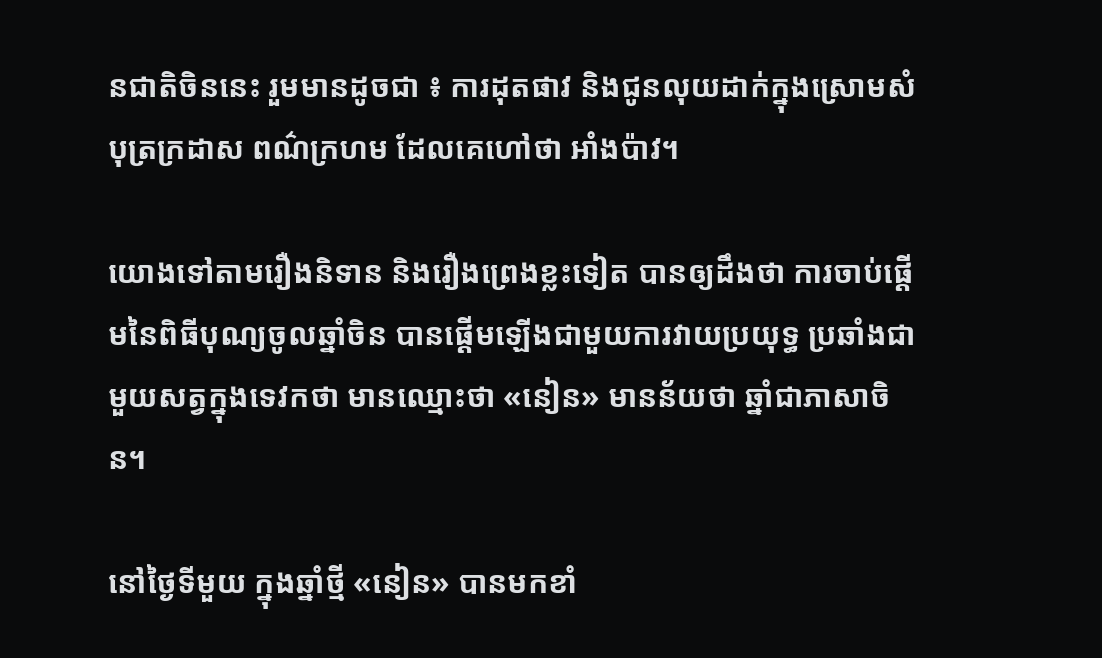នជាតិចិននេះ រួមមានដូចជា ៖ ការដុតផាវ និងជូនលុយដាក់ក្នុងស្រោមសំបុត្រក្រដាស ពណ៌ក្រហម ដែលគេហៅថា អាំងប៉ាវ។

យោងទៅតាមរឿងនិទាន និងរឿងព្រេងខ្លះទៀត បានឲ្យដឹងថា ការចាប់ផ្ដើមនៃពិធីបុណ្យចូលឆ្នាំចិន បានផ្ដើមឡើងជាមួយការវាយប្រយុទ្ធ ប្រឆាំងជាមួយសត្វក្នុងទេវកថា មានឈ្មោះថា «នៀន» មានន័យថា ឆ្នាំជាភាសាចិន។

នៅថ្ងៃទីមួយ ក្នុងឆ្នាំថ្មី «នៀន» បានមកខាំ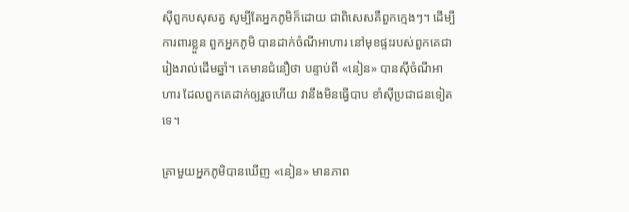ស៊ីពួកបសុសត្វ សូម្បីតែអ្នកភូមិក៏ដោយ ជាពិសេសគឺពួកក្មេងៗ។ ដើម្បីការពារខ្លួន ពួកអ្នកភូមិ បានដាក់ចំណីអាហារ នៅមុខផ្ទះរបស់ពួកគេជា រៀងរាល់ដើមឆ្នាំ។ គេមានជំនឿថា បន្ទាប់ពី «នៀន» បានស៊ីចំណីអាហារ ដែលពួកគេដាក់ឲ្យរួចហើយ វានឹងមិនធ្វើបាប ខាំស៊ីប្រជាជនទៀតទេ។

គ្រាមួយអ្នកភូមិបានឃើញ «នៀន» មានភាព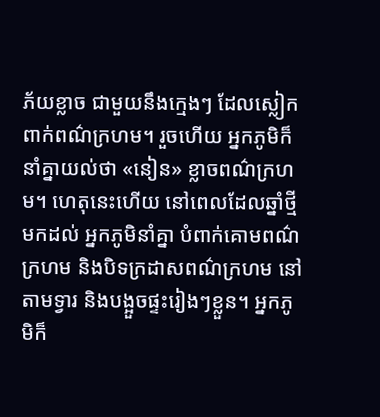ភ័យខ្លាច ជាមួយនឹងក្មេងៗ ដែលស្លៀកពាក់ពណ៌ក្រហម។ រួចហើយ អ្នកភូមិក៏នាំគ្នាយល់ថា «នៀន» ខ្លាចពណ៌ក្រហម។ ហេតុនេះហើយ នៅពេលដែលឆ្នាំថ្មីមកដល់ អ្នកភូមិនាំគ្នា បំពាក់គោមពណ៌ក្រហម និងបិទក្រដាសពណ៌ក្រហម នៅតាមទ្វារ និងបង្អួចផ្ទះរៀងៗខ្លួន។ អ្នកភូមិក៏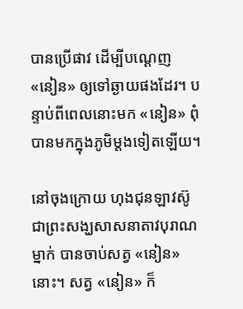បានប្រើផាវ ដើម្បីបណ្ដេញ «នៀន» ឲ្យទៅឆ្ងាយផងដែរ។ បន្ទាប់ពីពេលនោះមក «នៀន» ពុំបានមកក្នុងភូមិម្ដងទៀតឡើយ។

នៅចុងក្រោយ ហុងជុនឡាវស៊ូ ជាព្រះសង្ឃសាសនាតាវបុរាណម្នាក់ បានចាប់សត្វ «នៀន» នោះ។ សត្វ «នៀន» ក៏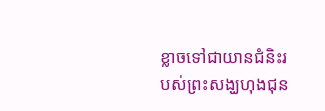ខ្លាចទៅជាយានជំនិះរបស់ព្រះសង្ឃហុងជុន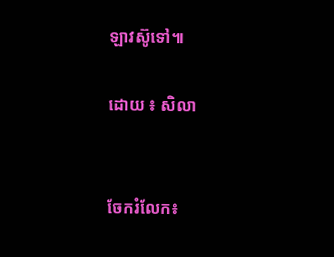ឡាវស៊ូទៅ៕

ដោយ ៖ សិលា


ចែករំលែក៖